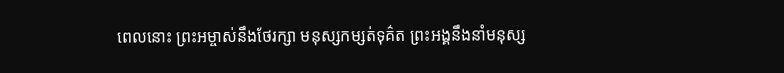ពេលនោះ ព្រះអម្ចាស់នឹងថែរក្សា មនុស្សកម្សត់ទុគ៌ត ព្រះអង្គនឹងនាំមនុស្ស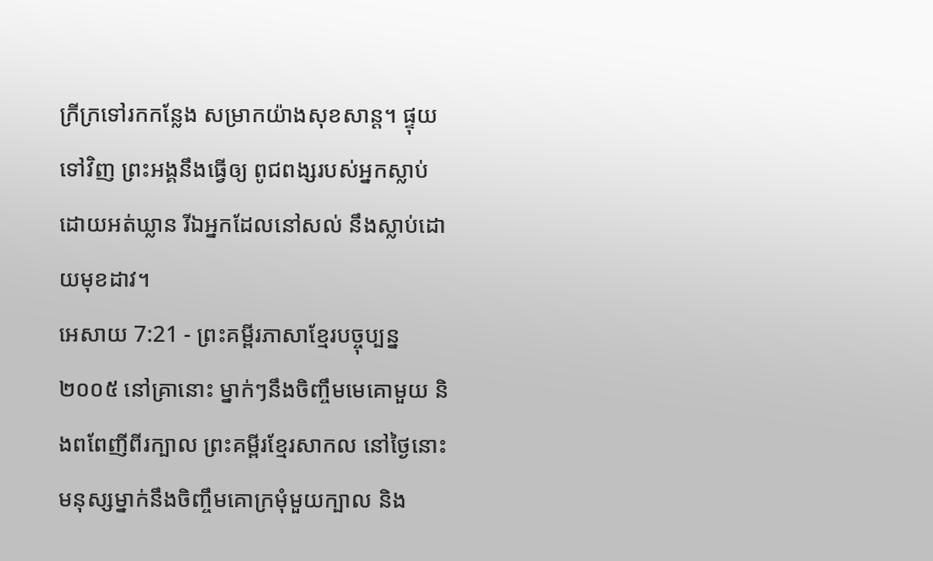ក្រីក្រទៅរកកន្លែង សម្រាកយ៉ាងសុខសាន្ត។ ផ្ទុយទៅវិញ ព្រះអង្គនឹងធ្វើឲ្យ ពូជពង្សរបស់អ្នកស្លាប់ដោយអត់ឃ្លាន រីឯអ្នកដែលនៅសល់ នឹងស្លាប់ដោយមុខដាវ។
អេសាយ 7:21 - ព្រះគម្ពីរភាសាខ្មែរបច្ចុប្បន្ន ២០០៥ នៅគ្រានោះ ម្នាក់ៗនឹងចិញ្ចឹមមេគោមួយ និងពពែញីពីរក្បាល ព្រះគម្ពីរខ្មែរសាកល នៅថ្ងៃនោះ មនុស្សម្នាក់នឹងចិញ្ចឹមគោក្រមុំមួយក្បាល និង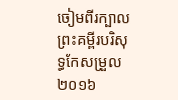ចៀមពីរក្បាល ព្រះគម្ពីរបរិសុទ្ធកែសម្រួល ២០១៦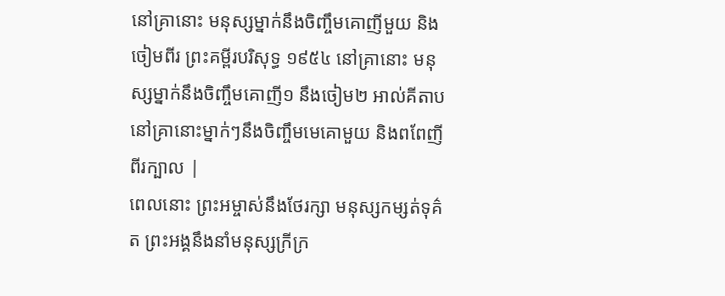នៅគ្រានោះ មនុស្សម្នាក់នឹងចិញ្ចឹមគោញីមួយ និងចៀមពីរ ព្រះគម្ពីរបរិសុទ្ធ ១៩៥៤ នៅគ្រានោះ មនុស្សម្នាក់នឹងចិញ្ចឹមគោញី១ នឹងចៀម២ អាល់គីតាប នៅគ្រានោះម្នាក់ៗនឹងចិញ្ចឹមមេគោមួយ និងពពែញីពីរក្បាល |
ពេលនោះ ព្រះអម្ចាស់នឹងថែរក្សា មនុស្សកម្សត់ទុគ៌ត ព្រះអង្គនឹងនាំមនុស្សក្រីក្រ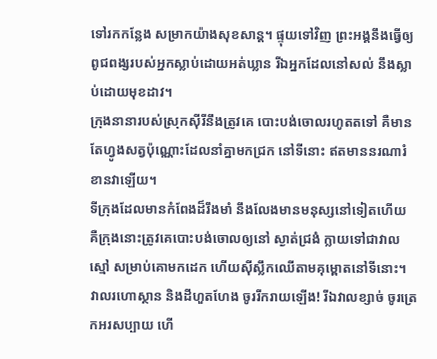ទៅរកកន្លែង សម្រាកយ៉ាងសុខសាន្ត។ ផ្ទុយទៅវិញ ព្រះអង្គនឹងធ្វើឲ្យ ពូជពង្សរបស់អ្នកស្លាប់ដោយអត់ឃ្លាន រីឯអ្នកដែលនៅសល់ នឹងស្លាប់ដោយមុខដាវ។
ក្រុងនានារបស់ស្រុកស៊ីរីនឹងត្រូវគេ បោះបង់ចោលរហូតតទៅ គឺមានតែហ្វូងសត្វប៉ុណ្ណោះដែលនាំគ្នាមកជ្រក នៅទីនោះ ឥតមាននរណារំខានវាឡើយ។
ទីក្រុងដែលមានកំពែងដ៏រឹងមាំ នឹងលែងមានមនុស្សនៅទៀតហើយ គឺក្រុងនោះត្រូវគេបោះបង់ចោលឲ្យនៅ ស្ងាត់ជ្រងំ ក្លាយទៅជាវាលស្មៅ សម្រាប់គោមកដេក ហើយស៊ីស្លឹកឈើតាមគុម្ពោតនៅទីនោះ។
វាលរហោស្ថាន និងដីហួតហែង ចូររីករាយឡើង! រីឯវាលខ្សាច់ ចូរត្រេកអរសប្បាយ ហើ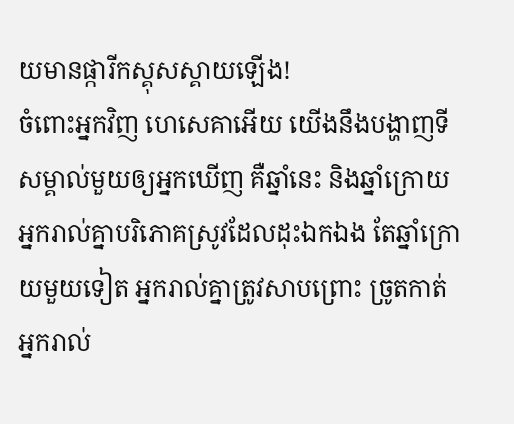យមានផ្ការីកស្គុសស្គាយឡើង!
ចំពោះអ្នកវិញ ហេសេគាអើយ យើងនឹងបង្ហាញទីសម្គាល់មួយឲ្យអ្នកឃើញ គឺឆ្នាំនេះ និងឆ្នាំក្រោយ អ្នករាល់គ្នាបរិភោគស្រូវដែលដុះឯកឯង តែឆ្នាំក្រោយមួយទៀត អ្នករាល់គ្នាត្រូវសាបព្រោះ ច្រូតកាត់ អ្នករាល់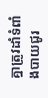គ្នាត្រូវដាំទំពាំងបាយជូរ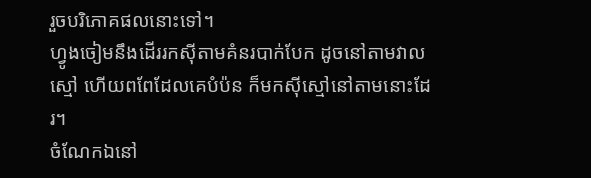រួចបរិភោគផលនោះទៅ។
ហ្វូងចៀមនឹងដើររកស៊ីតាមគំនរបាក់បែក ដូចនៅតាមវាលស្មៅ ហើយពពែដែលគេបំប៉ន ក៏មកស៊ីស្មៅនៅតាមនោះដែរ។
ចំណែកឯនៅ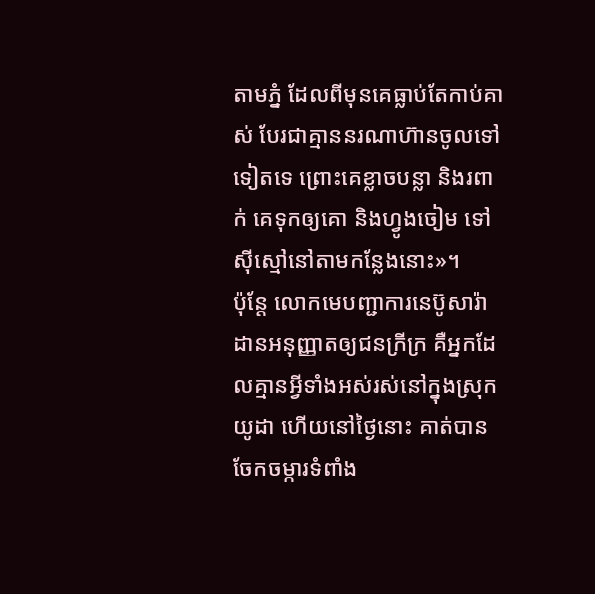តាមភ្នំ ដែលពីមុនគេធ្លាប់តែកាប់គាស់ បែរជាគ្មាននរណាហ៊ានចូលទៅទៀតទេ ព្រោះគេខ្លាចបន្លា និងរពាក់ គេទុកឲ្យគោ និងហ្វូងចៀម ទៅស៊ីស្មៅនៅតាមកន្លែងនោះ»។
ប៉ុន្តែ លោកមេបញ្ជាការនេប៊ូសារ៉ាដានអនុញ្ញាតឲ្យជនក្រីក្រ គឺអ្នកដែលគ្មានអ្វីទាំងអស់រស់នៅក្នុងស្រុកយូដា ហើយនៅថ្ងៃនោះ គាត់បានចែកចម្ការទំពាំង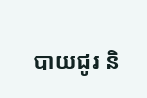បាយជូរ និ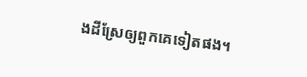ងដីស្រែឲ្យពួកគេទៀតផង។